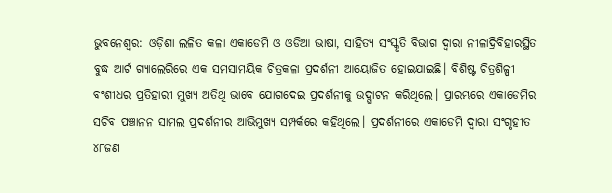ଭୁବନେଶ୍ବର: ଓଡ଼ିଶା ଲଳିତ କଳା ଏକାଡେମି ଓ ଓଡିଆ ଭାଷା, ସାହିତ୍ୟ ସଂସ୍କୃତି ବିଭାଗ ଦ୍ୱାରା ନୀଳାଦ୍ରିବିହାରସ୍ଥିତ ବୁଦ୍ଧ ଆର୍ଟ ଗ୍ୟାଲେରିରେ ଏକ ସମସାମୟିକ ଚିତ୍ରକଳା ପ୍ରଦର୍ଶନୀ ଆୟୋଜିତ ହୋଇଯାଇଛି। ବିଶିଷ୍ଟ ଚିତ୍ରଶିଳ୍ପୀ ବଂଶୀଧର ପ୍ରତିହାରୀ ମୁଖ୍ୟ ଅତିଥି ଭାବେ ଯୋଗଦେଇ ପ୍ରଦର୍ଶନୀକୁ ଉଦ୍ଘାଟନ କରିଥିଲେ। ପ୍ରାରମ୍ଭରେ ଏକାଡେମିର ସଚିବ ପଞ୍ଚାନନ ସାମଲ ପ୍ରଦର୍ଶନୀର ଆଭିମୁଖ୍ୟ ସମ୍ପର୍କରେ କହିଥିଲେ। ପ୍ରଦର୍ଶନୀରେ ଏକାଡେମି ଦ୍ୱାରା ସଂଗୃହୀତ ୪୮ଜଣ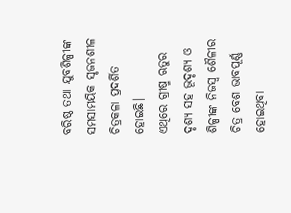ବରିଷ୍ଠ ତଥା ଯୁବଶିଳ୍ପୀଙ୍କ ସମସାମୟିକ ସୃଜନଶୀଳ ଚିତ୍ରକଳା ପ୍ରଦର୍ଶିତ ହୋଇଛି।
ଏଥିରେ ଗ୍ରୀଷ୍ମ ଋତୁର ଦୃଶ୍ୟ ସହ ଭୂଦୃଶ୍ୟ ଓ ଶିଳ୍ପୀଙ୍କ ନିଜସ୍ୱ ଶୈଳୀର ଚିତ୍ର ବେଶ ଭାବପୂର୍ଣ୍ଣ ହୋଇଥିବା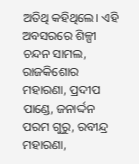ଅତିଥି କହିଥିଲେ। ଏହି ଅବସରରେ ଶିଳ୍ପୀ ଚନ୍ଦନ ସାମଲ, ରାଜକିଶୋର ମହାରଣା, ପ୍ରଦୀପ ପାଣ୍ଡେ, ଜନାର୍ଦ୍ଦନ ପରମ ଗୁରୁ, ରବୀନ୍ଦ୍ର ମହାରଣା,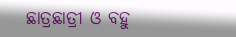ଛାତ୍ରଛାତ୍ରୀ ଓ ବହୁ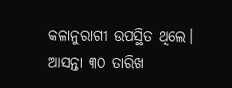କଳାନୁରାଗୀ ଉପସ୍ଥିତ ଥିଲେ। ଆସନ୍ତା ୩୦ ତାରିଖ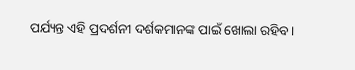ପର୍ଯ୍ୟନ୍ତ ଏହି ପ୍ରଦର୍ଶନୀ ଦର୍ଶକମାନଙ୍କ ପାଇଁ ଖୋଲା ରହିବ।